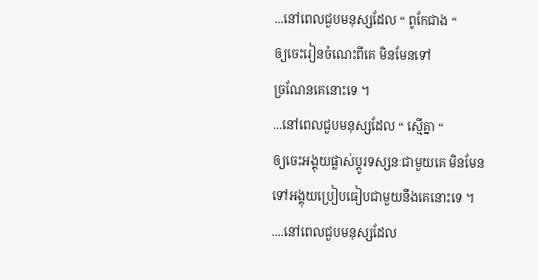...នៅពេលជួបមនុស្សដែល “ ពូកែជាង “
ឲ្យចេះរៀនចំណេះពីគេ មិនមែនទៅ
ច្រណែនគេនោះទេ ។
...នៅពេលជួបមនុស្សដែល “ ស្មើគ្នា “
ឲ្យចេះអង្គុយផ្លាស់ប្តូរទស្សនៈជាមួយគេ មិនមែន
ទៅអង្គុយប្រៀបធៀបជាមួយនឹងគេនោះទេ ។
....នៅពេលជួបមនុស្សដែល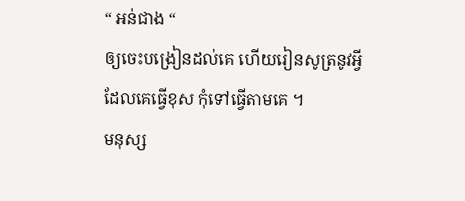“ អន់ជាង “
ឲ្យចេះបង្រៀនដល់គេ ហើយរៀនសូត្រនូវអ្វី
ដែលគេធ្វើខុស កុំទៅធ្វើតាមគេ ។
មនុស្ស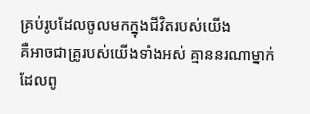គ្រប់រូបដែលចូលមកក្នុងជីវិតរបស់យើង
គឺអាចជាគ្រូរបស់យើងទាំងអស់ គ្មាននរណាម្នាក់
ដែលពូ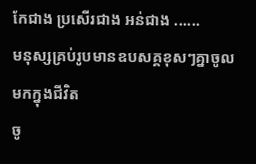កែជាង ប្រសើរជាង អន់ជាង ......
មនុស្សគ្រប់រូបមានឧបសគ្គខុសៗគ្នាចូលមកក្នុងជីវិត
ចូ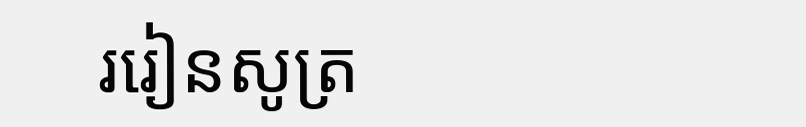ររៀនសូត្រ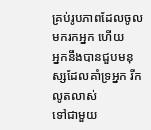គ្រប់រូបភាពដែលចូលមករកអ្នក ហើយ
អ្នកនឹងបានជួបមនុស្សដែលគាំទ្រអ្នក រីកលូតលាស់
ទៅជាមួយ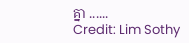គ្នា ......
Credit: Lim Sothy